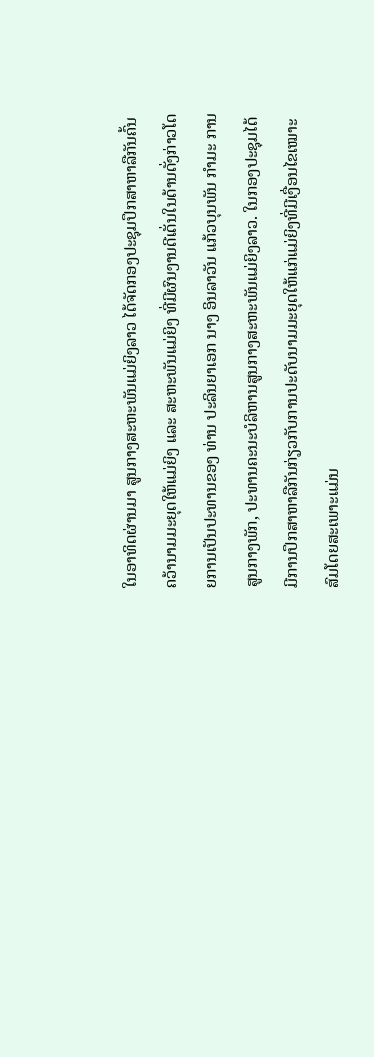ໃນອາທິດຜ່ານມາ ສູນກາງສະຫະພັນແມ່ຍິງລາວ ໄດ້ຈັດກອງປະຊຸມປຶກສາຫາລືກັນຄົ້ນຄວ້ານາມມະຍຸດໃຫ້ແມ່ຍິງ ແລະ ສະຫະພັນແມ່ຍິງ ທີ່ມີຜົນງານດີເດັ່ນໃນດ້ານດັ່ງກ່າວໂດຍການເປັນປະທານຂອງ ທ່ານ ປະລິນຍາເອກ ນາງ ອິນລາວັນ ແກ້ວບຸນພັນ ກຳມະ ການສູນກາງພັກ, ປະທານຄະນະບໍລິຫານສູນກາງສະຫະພັນແມ່ຍິງລາວ. ໃນກອງປະຊຸມໄດ້ມີການປຶກສາຫາລືກັນກ່ຽວກັບການປະດັບນາມມະຍຸດໃຫ້ແກ່ແມ່ຍິງທີ່ມີເງື່ອນໄຂເໝາະສົມໂດຍສະເພາະແມ່ນ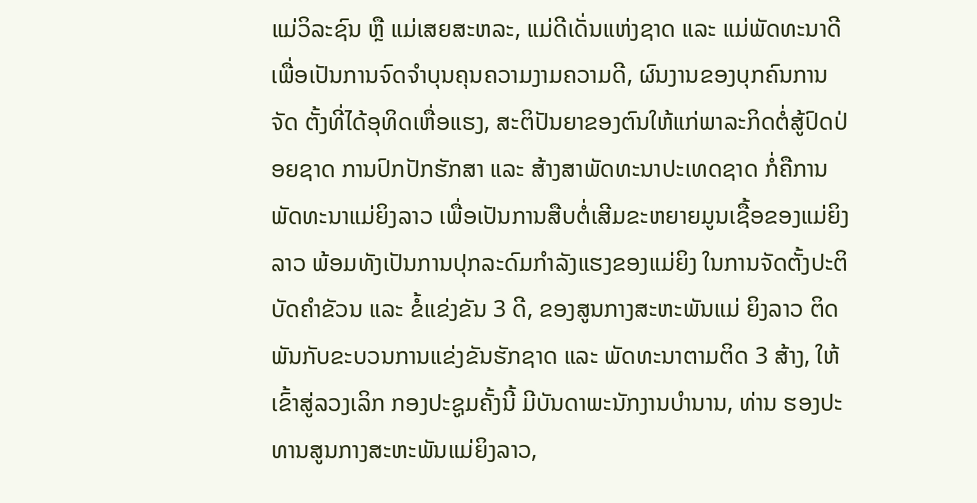ແມ່ວິລະຊົນ ຫຼື ແມ່ເສຍສະຫລະ, ແມ່ດີເດັ່ນແຫ່ງຊາດ ແລະ ແມ່ພັດທະນາດີ ເພື່ອເປັນການຈົດຈຳບຸນຄຸນຄວາມງາມຄວາມດີ, ຜົນງານຂອງບຸກຄົນການຈັດ ຕັ້ງທີ່ໄດ້ອຸທິດເຫື່ອແຮງ, ສະຕິປັນຍາຂອງຕົນໃຫ້ແກ່ພາລະກິດຕໍ່ສູ້ປົດປ່ອຍຊາດ ການປົກປັກຮັກສາ ແລະ ສ້າງສາພັດທະນາປະເທດຊາດ ກໍ່ຄືການພັດທະນາແມ່ຍິງລາວ ເພື່ອເປັນການສືບຕໍ່ເສີມຂະຫຍາຍມູນເຊື້ອຂອງແມ່ຍິງລາວ ພ້ອມທັງເປັນການປຸກລະດົມກຳລັງແຮງຂອງແມ່ຍິງ ໃນການຈັດຕັ້ງປະຕິບັດຄຳຂັວນ ແລະ ຂໍ້ແຂ່ງຂັນ 3 ດີ, ຂອງສູນກາງສະຫະພັນແມ່ ຍິງລາວ ຕິດພັນກັບຂະບວນການແຂ່ງຂັນຮັກຊາດ ແລະ ພັດທະນາຕາມຕິດ 3 ສ້າງ, ໃຫ້ເຂົ້າສູ່ລວງເລິກ ກອງປະຊູມຄັ້ງນີ້ ມີບັນດາພະນັກງານບຳນານ, ທ່ານ ຮອງປະທານສູນກາງສະຫະພັນແມ່ຍິງລາວ,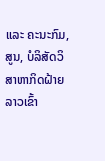ແລະ ຄະນະກົມ, ສູນ, ບໍລິສັດວິສາຫາກິດຝ້າຍລາວເຂົ້າ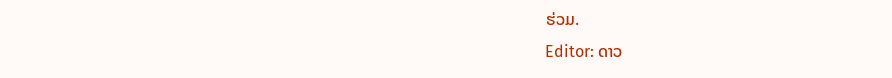ຮ່ວມ.
Editor: ດາວ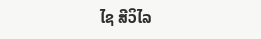ໄຊ ສີວິໄລ